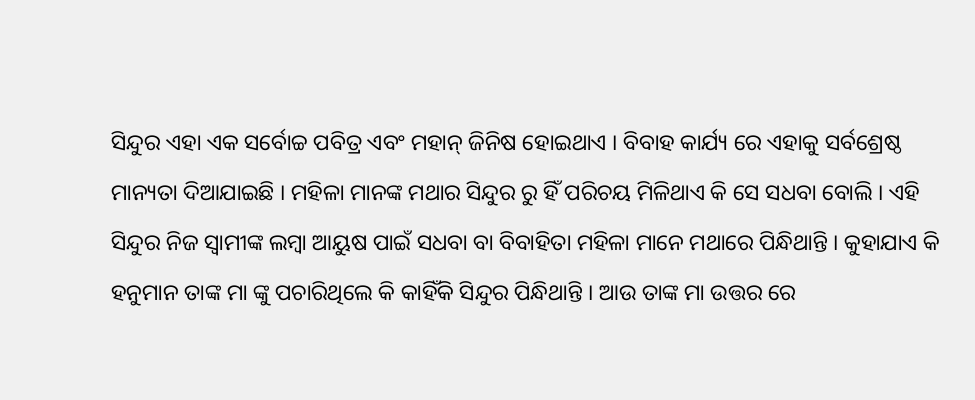ସିନ୍ଦୁର ଏହା ଏକ ସର୍ବୋଚ୍ଚ ପବିତ୍ର ଏବଂ ମହାନ୍ ଜିନିଷ ହୋଇଥାଏ । ବିବାହ କାର୍ଯ୍ୟ ରେ ଏହାକୁ ସର୍ବଶ୍ରେଷ୍ଠ ମାନ୍ୟତା ଦିଆଯାଇଛି । ମହିଳା ମାନଙ୍କ ମଥାର ସିନ୍ଦୁର ରୁ ହିଁ ପରିଚୟ ମିଳିଥାଏ କି ସେ ସଧବା ବୋଲି । ଏହି ସିନ୍ଦୁର ନିଜ ସ୍ବାମୀଙ୍କ ଲମ୍ବା ଆୟୁଷ ପାଇଁ ସଧବା ବା ବିବାହିତା ମହିଳା ମାନେ ମଥାରେ ପିନ୍ଧିଥାନ୍ତି । କୁହାଯାଏ କି ହନୁମାନ ତାଙ୍କ ମା ଙ୍କୁ ପଚାରିଥିଲେ କି କାହିଁକି ସିନ୍ଦୁର ପିନ୍ଧିଥାନ୍ତି । ଆଉ ତାଙ୍କ ମା ଉତ୍ତର ରେ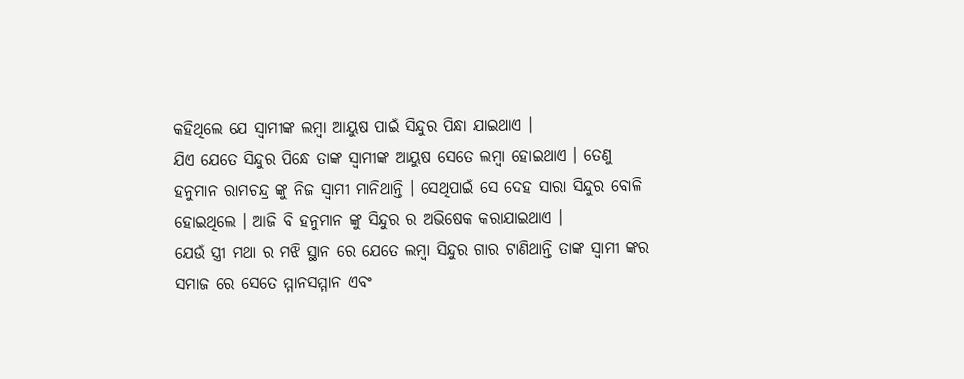କହିଥିଲେ ଯେ ସ୍ବାମୀଙ୍କ ଲମ୍ବା ଆୟୁଷ ପାଇଁ ସିନ୍ଦୁର ପିନ୍ଧା ଯାଇଥାଏ ।
ଯିଏ ଯେତେ ସିନ୍ଦୁର ପିନ୍ଧେ ତାଙ୍କ ସ୍ବାମୀଙ୍କ ଆୟୁଷ ସେତେ ଲମ୍ବା ହୋଇଥାଏ । ତେଣୁ ହନୁମାନ ରାମଚନ୍ଦ୍ର ଙ୍କୁ ନିଜ ସ୍ଵାମୀ ମାନିଥାନ୍ତି । ସେଥିପାଇଁ ସେ ଦେହ ସାରା ସିନ୍ଦୁର ବୋଳି ହୋଇଥିଲେ । ଆଜି ବି ହନୁମାନ ଙ୍କୁ ସିନ୍ଦୁର ର ଅଭିଷେକ କରାଯାଇଥାଏ ।
ଯେଉଁ ସ୍ତ୍ରୀ ମଥା ର ମଝି ସ୍ଥାନ ରେ ଯେତେ ଲମ୍ବା ସିନ୍ଦୁର ଗାର ଟାଣିଥାନ୍ତି ତାଙ୍କ ସ୍ଵାମୀ ଙ୍କର ସମାଜ ରେ ସେତେ ମ୍ମାନସମ୍ମାନ ଏବଂ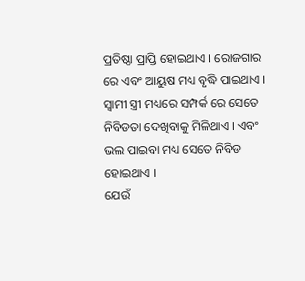ପ୍ରତିଷ୍ଠା ପ୍ରାପ୍ତି ହୋଇଥାଏ । ରୋଜଗାର ରେ ଏବଂ ଆୟୁଷ ମଧ୍ୟ ବୃଦ୍ଧି ପାଇଥାଏ । ସ୍ଵାମୀ ସ୍ତ୍ରୀ ମଧ୍ୟରେ ସମ୍ପର୍କ ରେ ସେତେ ନିବିଡତା ଦେଖିବାକୁ ମିଳିଥାଏ । ଏବଂ ଭଲ ପାଇବା ମଧ୍ୟ ସେତେ ନିବିଡ ହୋଇଥାଏ ।
ଯେଉଁ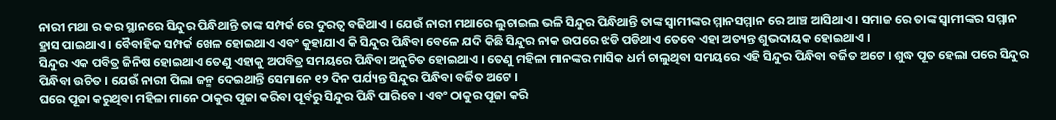ନାରୀ ମଥା ର କର ସ୍ଥାନରେ ସିନ୍ଦୁର ପିନ୍ଧିଥାନ୍ତି ତାଙ୍କ ସମ୍ପର୍କ ରେ ଦୁରତ୍ଵ ବଢିଥାଏ । ଯେଉଁ ନାରୀ ମଥାରେ ଲୁଚାଇଲ ଭଳି ସିନ୍ଦୁର ପିନ୍ଧିଥାନ୍ତି ତାଙ୍କ ସ୍ବାମୀଙ୍କର ମ୍ମାନସମ୍ମାନ ରେ ଆଞ୍ଚ ଆସିଥାଏ । ସମାଜ ରେ ତାଙ୍କ ସ୍ବାମୀଙ୍କର ସମ୍ମାନ ହ୍ରାସ ପାଇଥାଏ । ବୈବାହିକ ସମ୍ପର୍କ ଖେଳ ହୋଇଥାଏ ଏବଂ କୁହାଯାଏ କି ସିନ୍ଦୁର ପିନ୍ଧିବା ବେଳେ ଯଦି କିଛି ସିନ୍ଦୁର ନାକ ଉପରେ ଝଡି ପଡିଥାଏ ତେବେ ଏହା ଅତ୍ୟନ୍ତ ଶୁଭଦାୟକ ହୋଇଥାଏ ।
ସିନ୍ଦୁର ଏକ ପବିତ୍ର ଜିନିଷ ହୋଇଥାଏ ତେଣୁ ଏହାକୁ ଅପବିତ୍ର ସମୟରେ ପିନ୍ଧିବା ଅନୁଚିତ ହୋଇଥାଏ । ତେଣୁ ମହିଳା ମାନଙ୍କର ମାସିକ ଧର୍ମ ଚାଲୁଥିବା ସମୟରେ ଏହି ସିନ୍ଦୁର ପିନ୍ଧିବା ବର୍ଜିତ ଅଟେ । ଶୁଦ୍ଧ ପୂତ ହେଲା ପରେ ସିନ୍ଦୁର ପିନ୍ଧିବା ଉଚିତ । ଯେଉଁ ନାରୀ ପିଲା ଜନ୍ମ ଦେଇଥାନ୍ତି ସେମାନେ ୧୨ ଦିନ ପର୍ଯ୍ୟନ୍ତ ସିନ୍ଦୁର ପିନ୍ଧିବା ବର୍ଜିତ ଅଟେ ।
ଘରେ ପୂଜା କରୁଥିବା ମହିଳା ମାନେ ଠାକୁର ପୂଜା କରିବା ପୂର୍ବରୁ ସିନ୍ଦୁର ପିନ୍ଧି ପାରିବେ । ଏବଂ ଠାକୁର ପୂଜା କରି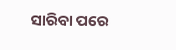ସାରିବା ପରେ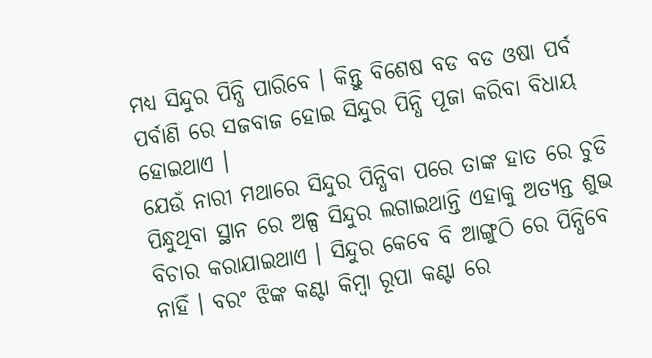ମଧ୍ୟ ସିନ୍ଦୁର ପିନ୍ଧି ପାରିବେ । କିନ୍ତୁ ବିଶେଷ ବଡ ବଡ ଓଷା ପର୍ବ ପର୍ବାଣି ରେ ସଜବାଜ ହୋଇ ସିନ୍ଦୁର ପିନ୍ଧି ପୂଜା କରିବା ବିଧାୟ ହୋଇଥାଏ ।
ଯେଉଁ ନାରୀ ମଥାରେ ସିନ୍ଦୁର ପିନ୍ଧିବା ପରେ ତାଙ୍କ ହାତ ରେ ଚୁଡି ପିନ୍ଧୁଥିବା ସ୍ଥାନ ରେ ଅଳ୍ପ ସିନ୍ଦୁର ଲଗାଇଥାନ୍ତି ଏହାକୁ ଅତ୍ୟନ୍ତ ଶୁଭ ବିଚାର କରାଯାଇଥାଏ । ସିନ୍ଦୁର କେବେ ବି ଆଙ୍ଗୁଠି ରେ ପିନ୍ଧିବେ ନାହିଁ । ବରଂ ଝିଙ୍କ କଣ୍ଟା କିମ୍ବା ରୂପା କଣ୍ଟା ରେ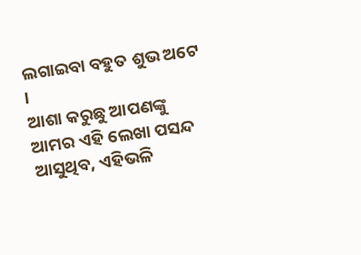ଲଗାଇବା ବହୁତ ଶୁଭ ଅଟେ ।
ଆଶା କରୁଛୁ ଆପଣଙ୍କୁ ଆମର ଏହି ଲେଖା ପସନ୍ଦ ଆସୁଥିବ, ଏହିଭଳି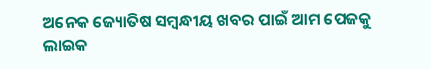ଅନେକ ଜ୍ୟୋତିଷ ସମ୍ବନ୍ଧୀୟ ଖବର ପାଇଁ ଆମ ପେଜକୁ ଲାଇକ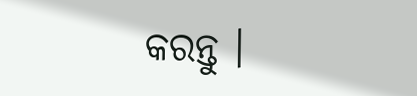କରନ୍ତୁ ।